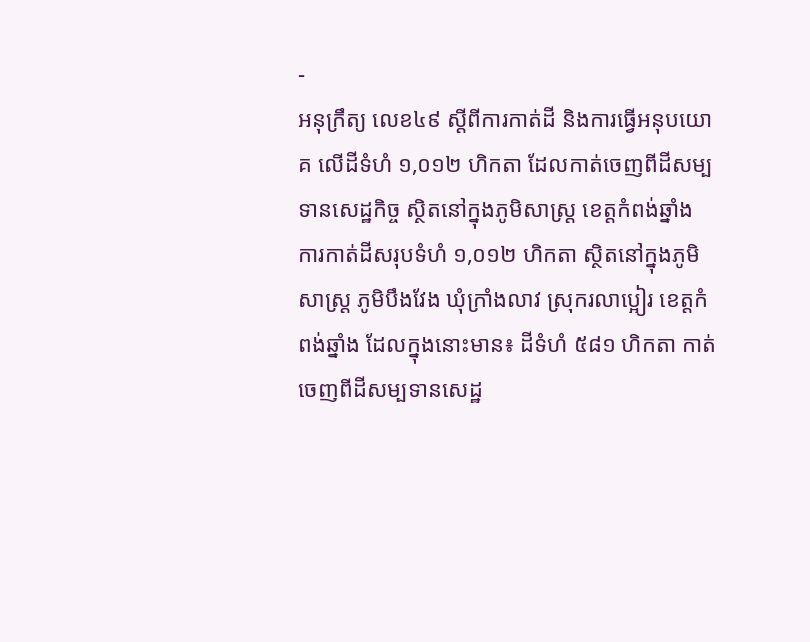-
អនុក្រឹត្យ លេខ៤៩ ស្ដីពីការកាត់ដី និងការធ្វើអនុបយោគ លើដីទំហំ ១,០១២ ហិកតា ដែលកាត់ចេញពីដីសម្បទានសេដ្ឋកិច្ច ស្ថិតនៅក្នុងភូមិសាស្រ្ត ខេត្តកំពង់ឆ្នាំង
ការកាត់ដីសរុបទំហំ ១,០១២ ហិកតា ស្ថិតនៅក្នុងភូមិសាស្រ្ត ភូមិបឹងវែង ឃុំក្រាំងលាវ ស្រុករលាប្អៀរ ខេត្តកំពង់ឆ្នាំង ដែលក្នុងនោះមាន៖ ដីទំហំ ៥៨១ ហិកតា កាត់ចេញពីដីសម្បទានសេដ្ឋ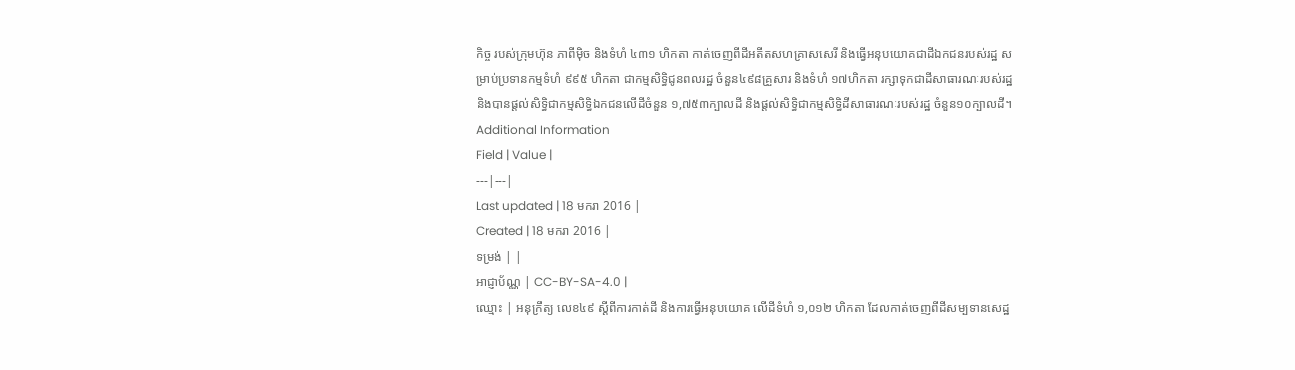កិច្ច របស់ក្រុមហ៊ុន ភាពីម៉ិច និងទំហំ ៤៣១ ហិកតា កាត់ចេញពីដីអតីតសហគ្រាសសេរី និងធ្វើអនុបយោគជាដីឯកជនរបស់រដ្ឋ សម្រាប់ប្រទានកម្មទំហំ ៩៩៥ ហិកតា ជាកម្មសិទ្ធិជូនពលរដ្ឋ ចំនួន៤៩៨គ្រួសារ និងទំហំ ១៧ហិកតា រក្សាទុកជាដីសាធារណៈរបស់រដ្ឋ និងបានផ្ដល់សិទ្ធិជាកម្មសិទ្ធិឯកជនលើដីចំនួន ១,៧៥៣ក្បាលដី និងផ្ដល់សិទ្ធិជាកម្មសិទ្ធិដីសាធារណៈរបស់រដ្ឋ ចំនួន១០ក្បាលដី។
Additional Information
Field | Value |
---|---|
Last updated | 18 មករា 2016 |
Created | 18 មករា 2016 |
ទម្រង់ | |
អាជ្ញាប័ណ្ណ | CC-BY-SA-4.0 |
ឈ្មោះ | អនុក្រឹត្យ លេខ៤៩ ស្ដីពីការកាត់ដី និងការធ្វើអនុបយោគ លើដីទំហំ ១,០១២ ហិកតា ដែលកាត់ចេញពីដីសម្បទានសេដ្ឋ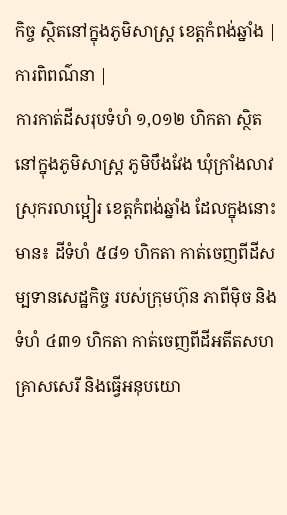កិច្ច ស្ថិតនៅក្នុងភូមិសាស្រ្ត ខេត្តកំពង់ឆ្នាំង |
ការពិពណ៌នា |
ការកាត់ដីសរុបទំហំ ១,០១២ ហិកតា ស្ថិតនៅក្នុងភូមិសាស្រ្ត ភូមិបឹងវែង ឃុំក្រាំងលាវ ស្រុករលាប្អៀរ ខេត្តកំពង់ឆ្នាំង ដែលក្នុងនោះមាន៖ ដីទំហំ ៥៨១ ហិកតា កាត់ចេញពីដីសម្បទានសេដ្ឋកិច្ច របស់ក្រុមហ៊ុន ភាពីម៉ិច និងទំហំ ៤៣១ ហិកតា កាត់ចេញពីដីអតីតសហគ្រាសសេរី និងធ្វើអនុបយោ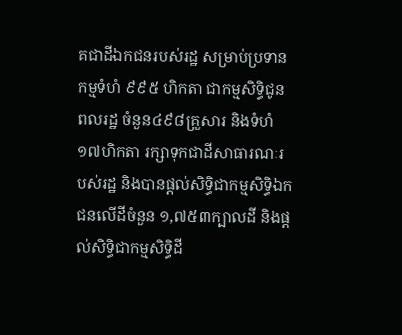គជាដីឯកជនរបស់រដ្ឋ សម្រាប់ប្រទានកម្មទំហំ ៩៩៥ ហិកតា ជាកម្មសិទ្ធិជូនពលរដ្ឋ ចំនួន៤៩៨គ្រួសារ និងទំហំ ១៧ហិកតា រក្សាទុកជាដីសាធារណៈរបស់រដ្ឋ និងបានផ្ដល់សិទ្ធិជាកម្មសិទ្ធិឯកជនលើដីចំនួន ១,៧៥៣ក្បាលដី និងផ្ដល់សិទ្ធិជាកម្មសិទ្ធិដី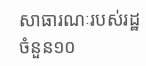សាធារណៈរបស់រដ្ឋ ចំនួន១០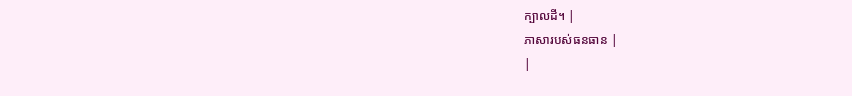ក្បាលដី។ |
ភាសារបស់ធនធាន |
|